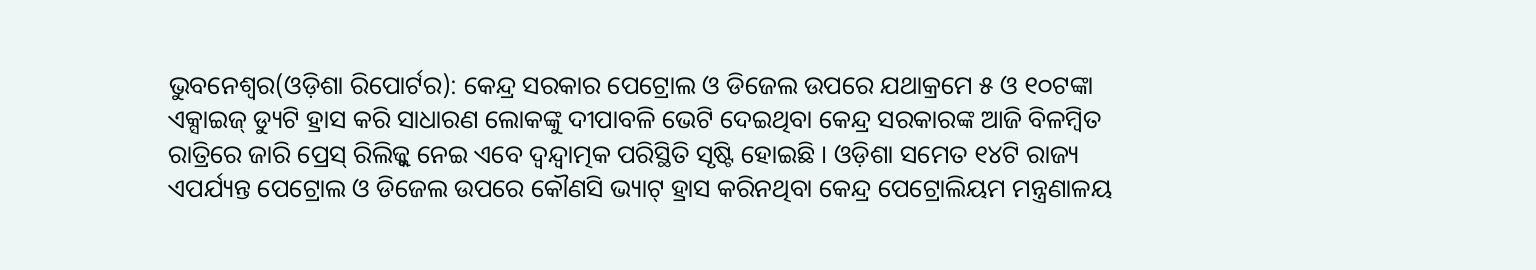ଭୁବନେଶ୍ୱର(ଓଡ଼ିଶା ରିପୋର୍ଟର): କେନ୍ଦ୍ର ସରକାର ପେଟ୍ରୋଲ ଓ ଡିଜେଲ ଉପରେ ଯଥାକ୍ରମେ ୫ ଓ ୧୦ଟଙ୍କା ଏକ୍ସାଇଜ୍ ଡ୍ୟୁଟି ହ୍ରାସ କରି ସାଧାରଣ ଲୋକଙ୍କୁ ଦୀପାବଳି ଭେଟି ଦେଇଥିବା କେନ୍ଦ୍ର ସରକାରଙ୍କ ଆଜି ବିଳମ୍ବିତ ରାତ୍ରିରେ ଜାରି ପ୍ରେସ୍ ରିଲିଜ୍କୁ ନେଇ ଏବେ ଦ୍ୱନ୍ଦ୍ୱାତ୍ମକ ପରିସ୍ଥିତି ସୃଷ୍ଟି ହୋଇଛି । ଓଡ଼ିଶା ସମେତ ୧୪ଟି ରାଜ୍ୟ ଏପର୍ଯ୍ୟନ୍ତ ପେଟ୍ରୋଲ ଓ ଡିଜେଲ ଉପରେ କୌଣସି ଭ୍ୟାଟ୍ ହ୍ରାସ କରିନଥିବା କେନ୍ଦ୍ର ପେଟ୍ରୋଲିୟମ ମନ୍ତ୍ରଣାଳୟ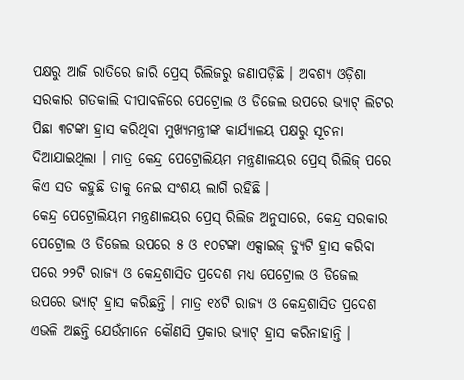ପକ୍ଷରୁ ଆଜି ରାତିରେ ଜାରି ପ୍ରେସ୍ ରିଲିଜରୁ ଜଣାପଡ଼ିଛି । ଅବଶ୍ୟ ଓଡ଼ିଶା ସରକାର ଗତକାଲି ଦୀପାବଳିରେ ପେଟ୍ରୋଲ ଓ ଡିଜେଲ ଉପରେ ଭ୍ୟାଟ୍ ଲିଟର ପିଛା ୩ଟଙ୍କା ହ୍ରାସ କରିଥିବା ମୁଖ୍ୟମନ୍ତ୍ରୀଙ୍କ କାର୍ଯ୍ୟାଳୟ ପକ୍ଷରୁ ସୂଚନା ଦିଆଯାଇଥିଲା । ମାତ୍ର କେନ୍ଦ୍ର ପେଟ୍ରୋଲିୟମ ମନ୍ତ୍ରଣାଳୟର ପ୍ରେସ୍ ରିଲିଜ୍ ପରେ କିଏ ସତ କହୁଛି ତାକୁ ନେଇ ସଂଶୟ ଲାଗି ରହିଛି ।
କେନ୍ଦ୍ର ପେଟ୍ରୋଲିୟମ ମନ୍ତ୍ରଣାଳୟର ପ୍ରେସ୍ ରିଲିଜ ଅନୁସାରେ, କେନ୍ଦ୍ର ସରକାର ପେଟ୍ରୋଲ ଓ ଡିଜେଲ ଉପରେ ୫ ଓ ୧୦ଟଙ୍କା ଏକ୍ସାଇଜ୍ ଡ୍ୟୁଟି ହ୍ରାସ କରିବା ପରେ ୨୨ଟି ରାଜ୍ୟ ଓ କେନ୍ଦ୍ରଶାସିତ ପ୍ରଦେଶ ମଧ୍ୟ ପେଟ୍ରୋଲ ଓ ଡିଜେଲ ଉପରେ ଭ୍ୟାଟ୍ ହ୍ରାସ କରିଛନ୍ତି । ମାତ୍ର ୧୪ଟି ରାଜ୍ୟ ଓ କେନ୍ଦ୍ରଶାସିତ ପ୍ରଦେଶ ଏଭଳି ଅଛନ୍ତି ଯେଉଁମାନେ କୌଣସି ପ୍ରକାର ଭ୍ୟାଟ୍ ହ୍ରାସ କରିନାହାନ୍ତି ।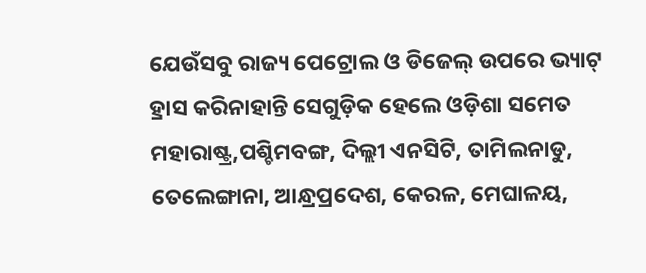ଯେଉଁସବୁ ରାଜ୍ୟ ପେଟ୍ରୋଲ ଓ ଡିଜେଲ୍ ଉପରେ ଭ୍ୟାଟ୍ ହ୍ରାସ କରିନାହାନ୍ତି ସେଗୁଡ଼ିକ ହେଲେ ଓଡ଼ିଶା ସମେତ ମହାରାଷ୍ଟ୍ର,ପଶ୍ଚିମବଙ୍ଗ, ଦିଲ୍ଲୀ ଏନସିଟି, ତାମିଲନାଡୁ, ତେଲେଙ୍ଗାନା, ଆନ୍ଧ୍ରପ୍ରଦେଶ, କେରଳ, ମେଘାଳୟ,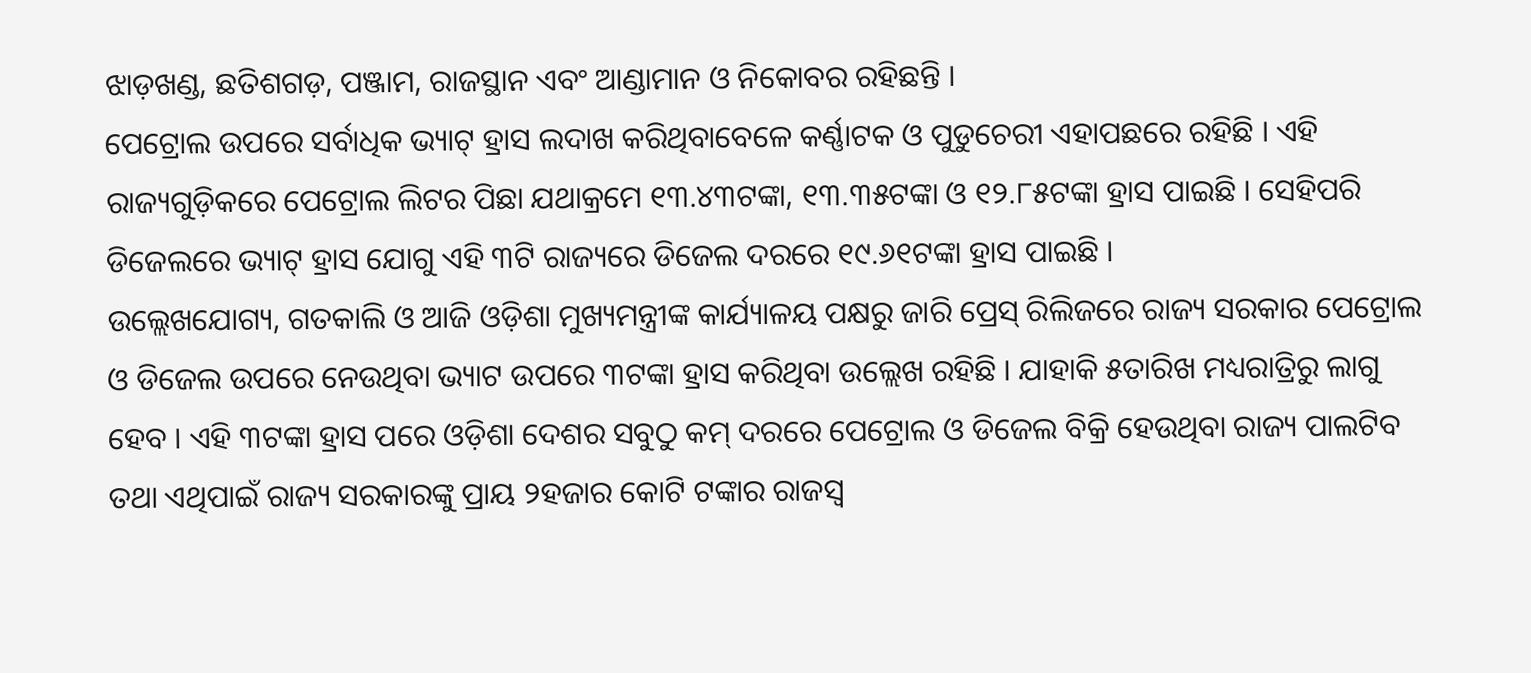ଝାଡ଼ଖଣ୍ଡ, ଛତିଶଗଡ଼, ପଞ୍ଜାମ, ରାଜସ୍ଥାନ ଏବଂ ଆଣ୍ଡାମାନ ଓ ନିକୋବର ରହିଛନ୍ତି ।
ପେଟ୍ରୋଲ ଉପରେ ସର୍ବାଧିକ ଭ୍ୟାଟ୍ ହ୍ରାସ ଲଦାଖ କରିଥିବାବେଳେ କର୍ଣ୍ଣାଟକ ଓ ପୁଡୁଚେରୀ ଏହାପଛରେ ରହିଛି । ଏହି ରାଜ୍ୟଗୁଡ଼ିକରେ ପେଟ୍ରୋଲ ଲିଟର ପିଛା ଯଥାକ୍ରମେ ୧୩.୪୩ଟଙ୍କା, ୧୩.୩୫ଟଙ୍କା ଓ ୧୨.୮୫ଟଙ୍କା ହ୍ରାସ ପାଇଛି । ସେହିପରି ଡିଜେଲରେ ଭ୍ୟାଟ୍ ହ୍ରାସ ଯୋଗୁ ଏହି ୩ଟି ରାଜ୍ୟରେ ଡିଜେଲ ଦରରେ ୧୯.୬୧ଟଙ୍କା ହ୍ରାସ ପାଇଛି ।
ଉଲ୍ଲେଖଯୋଗ୍ୟ, ଗତକାଲି ଓ ଆଜି ଓଡ଼ିଶା ମୁଖ୍ୟମନ୍ତ୍ରୀଙ୍କ କାର୍ଯ୍ୟାଳୟ ପକ୍ଷରୁ ଜାରି ପ୍ରେସ୍ ରିଲିଜରେ ରାଜ୍ୟ ସରକାର ପେଟ୍ରୋଲ ଓ ଡିଜେଲ ଉପରେ ନେଉଥିବା ଭ୍ୟାଟ ଉପରେ ୩ଟଙ୍କା ହ୍ରାସ କରିଥିବା ଉଲ୍ଲେଖ ରହିଛି । ଯାହାକି ୫ତାରିଖ ମଧ୍ୟରାତ୍ରିରୁ ଲାଗୁ ହେବ । ଏହି ୩ଟଙ୍କା ହ୍ରାସ ପରେ ଓଡ଼ିଶା ଦେଶର ସବୁଠୁ କମ୍ ଦରରେ ପେଟ୍ରୋଲ ଓ ଡିଜେଲ ବିକ୍ରି ହେଉଥିବା ରାଜ୍ୟ ପାଲଟିବ ତଥା ଏଥିପାଇଁ ରାଜ୍ୟ ସରକାରଙ୍କୁ ପ୍ରାୟ ୨ହଜାର କୋଟି ଟଙ୍କାର ରାଜସ୍ୱ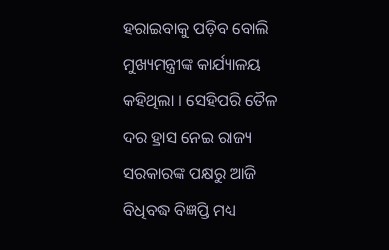ହରାଇବାକୁ ପଡ଼ିବ ବୋଲି ମୁଖ୍ୟମନ୍ତ୍ରୀଙ୍କ କାର୍ଯ୍ୟାଳୟ କହିଥିଲା । ସେହିପରି ତୈଳ ଦର ହ୍ରାସ ନେଇ ରାଜ୍ୟ ସରକାରଙ୍କ ପକ୍ଷରୁ ଆଜି ବିଧିବଦ୍ଧ ବିଜ୍ଞପ୍ତି ମଧ୍ୟ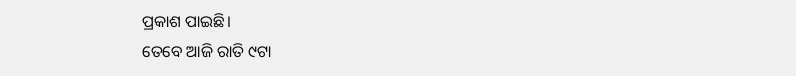ପ୍ରକାଶ ପାଇଛି।
ତେବେ ଆଜି ରାତି ୯ଟା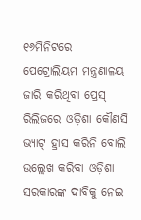୧୬ମିନିଟରେ ପେଟ୍ରୋଲିୟମ ମନ୍ତ୍ରଣାଳୟ ଜାରି କରିଥିବା ପ୍ରେସ୍ ରିଲିଜରେ ଓଡ଼ିଶା କୌଣସି ଭ୍ୟାଟ୍ ହ୍ରାସ କରିନି ବୋଲି ଉଲ୍ଲେଖ କରିବା ଓଡ଼ିଶା ସରକାରଙ୍କ ଦାବିକୁ ନେଇ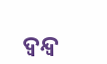ଦ୍ୱନ୍ଦ୍ୱ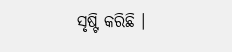ସୃଷ୍ଟି କରିଛି ।